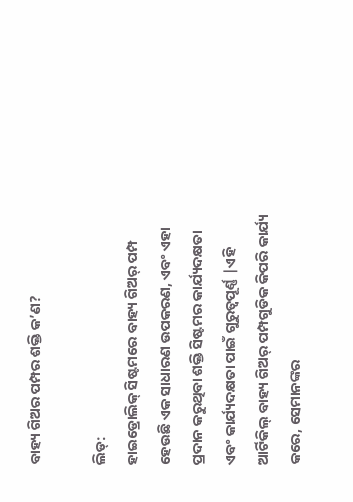ବାହ୍ୟ ଗିଅର ପମ୍ପର ଶକ୍ତି କ’ଣ?

ଲିଡ୍:
ହାଇଡ୍ରୋଲିକ୍ ସିଷ୍ଟମରେ ବାହ୍ୟ ଗିଅର୍ ପମ୍ପ ହେଉଛି ଏକ ସାଧାରଣ ଉପକରଣ, ଏବଂ ଏହା ପ୍ରଦାନ କରୁଥିବା ଶକ୍ତି ସିଷ୍ଟମର କାର୍ଯ୍ୟଦକ୍ଷତା ଏବଂ କାର୍ଯ୍ୟଦକ୍ଷତା ପାଇଁ ଗୁରୁତ୍ୱପୂର୍ଣ୍ଣ |ଏହି ଆର୍ଟିକିଲ୍ ବାହ୍ୟ ଗିଅର୍ ପମ୍ପଗୁଡିକ କିପରି କାର୍ଯ୍ୟ କରେ, ସେମାନଙ୍କର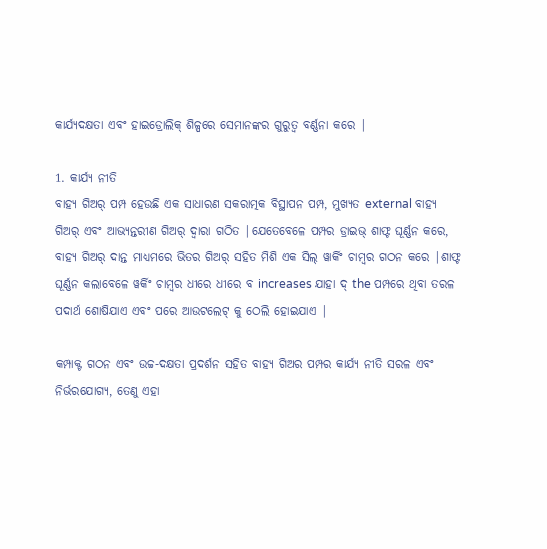କାର୍ଯ୍ୟଦକ୍ଷତା ଏବଂ ହାଇଡ୍ରୋଲିକ୍ ଶିଳ୍ପରେ ସେମାନଙ୍କର ଗୁରୁତ୍ୱ ବର୍ଣ୍ଣନା କରେ |

1. କାର୍ଯ୍ୟ ନୀତି
ବାହ୍ୟ ଗିଅର୍ ପମ୍ପ ହେଉଛି ଏକ ସାଧାରଣ ସକରାତ୍ମକ ବିସ୍ଥାପନ ପମ୍ପ, ମୁଖ୍ୟତ external ବାହ୍ୟ ଗିଅର୍ ଏବଂ ଆଭ୍ୟନ୍ତରୀଣ ଗିଅର୍ ଦ୍ୱାରା ଗଠିତ |ଯେତେବେଳେ ପମ୍ପର ଡ୍ରାଇଭ୍ ଶାଫ୍ଟ ଘୂର୍ଣ୍ଣନ କରେ, ବାହ୍ୟ ଗିଅର୍ ଦାନ୍ତ ମାଧ୍ୟମରେ ଭିତର ଗିଅର୍ ସହିତ ମିଶି ଏକ ସିଲ୍ ୱାର୍କିଂ ଚାମ୍ବର ଗଠନ କରେ |ଶାଫ୍ଟ ଘୂର୍ଣ୍ଣନ କଲାବେଳେ ୱର୍କିଂ ଚାମ୍ବର ଧୀରେ ଧୀରେ ବ increases ଯାହା ଦ୍ the ପମ୍ପରେ ଥିବା ତରଳ ପଦାର୍ଥ ଶୋଷିଯାଏ ଏବଂ ପରେ ଆଉଟଲେଟ୍ କୁ ଠେଲି ହୋଇଯାଏ |

କମ୍ପାକ୍ଟ ଗଠନ ଏବଂ ଉଚ୍ଚ-ଦକ୍ଷତା ପ୍ରଦର୍ଶନ ସହିତ ବାହ୍ୟ ଗିଅର ପମ୍ପର କାର୍ଯ୍ୟ ନୀତି ସରଳ ଏବଂ ନିର୍ଭରଯୋଗ୍ୟ, ତେଣୁ ଏହା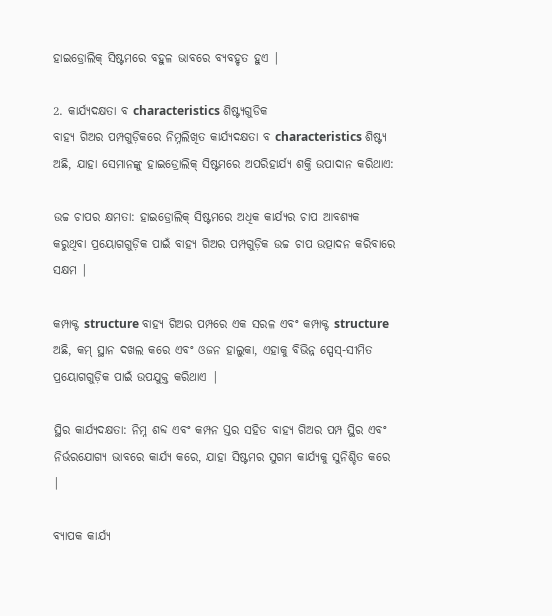ହାଇଡ୍ରୋଲିକ୍ ସିଷ୍ଟମରେ ବହୁଳ ଭାବରେ ବ୍ୟବହୃତ ହୁଏ |

2. କାର୍ଯ୍ୟଦକ୍ଷତା ବ characteristics ଶିଷ୍ଟ୍ୟଗୁଡିକ
ବାହ୍ୟ ଗିଅର ପମ୍ପଗୁଡ଼ିକରେ ନିମ୍ନଲିଖିତ କାର୍ଯ୍ୟଦକ୍ଷତା ବ characteristics ଶିଷ୍ଟ୍ୟ ଅଛି, ଯାହା ସେମାନଙ୍କୁ ହାଇଡ୍ରୋଲିକ୍ ସିଷ୍ଟମରେ ଅପରିହାର୍ଯ୍ୟ ଶକ୍ତି ଉପାଦାନ କରିଥାଏ:

ଉଚ୍ଚ ଚାପର କ୍ଷମତା: ହାଇଡ୍ରୋଲିକ୍ ସିଷ୍ଟମରେ ଅଧିକ କାର୍ଯ୍ୟର ଚାପ ଆବଶ୍ୟକ କରୁଥିବା ପ୍ରୟୋଗଗୁଡ଼ିକ ପାଇଁ ବାହ୍ୟ ଗିଅର ପମ୍ପଗୁଡ଼ିକ ଉଚ୍ଚ ଚାପ ଉତ୍ପାଦନ କରିବାରେ ସକ୍ଷମ |

କମ୍ପାକ୍ଟ structure ବାହ୍ୟ ଗିଅର ପମ୍ପରେ ଏକ ସରଳ ଏବଂ କମ୍ପାକ୍ଟ structure ଅଛି, କମ୍ ସ୍ଥାନ ଦଖଲ କରେ ଏବଂ ଓଜନ ହାଲୁକା, ଏହାକୁ ବିଭିନ୍ନ ସ୍ପେସ୍-ସୀମିତ ପ୍ରୟୋଗଗୁଡ଼ିକ ପାଇଁ ଉପଯୁକ୍ତ କରିଥାଏ |

ସ୍ଥିର କାର୍ଯ୍ୟଦକ୍ଷତା: ନିମ୍ନ ଶବ୍ଦ ଏବଂ କମ୍ପନ ସ୍ତର ସହିତ ବାହ୍ୟ ଗିଅର ପମ୍ପ ସ୍ଥିର ଏବଂ ନିର୍ଭରଯୋଗ୍ୟ ଭାବରେ କାର୍ଯ୍ୟ କରେ, ଯାହା ସିଷ୍ଟମର ସୁଗମ କାର୍ଯ୍ୟକୁ ସୁନିଶ୍ଚିତ କରେ |

ବ୍ୟାପକ କାର୍ଯ୍ୟ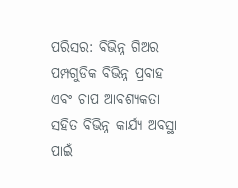ପରିସର: ବିଭିନ୍ନ ଗିଅର ପମ୍ପଗୁଡିକ ବିଭିନ୍ନ ପ୍ରବାହ ଏବଂ ଚାପ ଆବଶ୍ୟକତା ସହିତ ବିଭିନ୍ନ କାର୍ଯ୍ୟ ଅବସ୍ଥା ପାଇଁ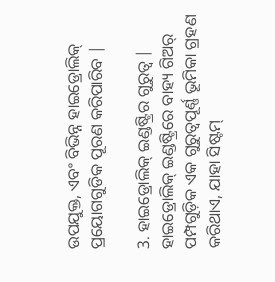ଉପଯୁକ୍ତ, ଏବଂ ବିଭିନ୍ନ ହାଇଡ୍ରୋଲିକ୍ ପ୍ରୟୋଗଗୁଡିକ ପୂରଣ କରିପାରିବ |

3. ହାଇଡ୍ରୋଲିକ୍ ଇଣ୍ଡଷ୍ଟ୍ରିର ଗୁରୁତ୍ୱ |
ହାଇଡ୍ରୋଲିକ୍ ଇଣ୍ଡଷ୍ଟ୍ରିରେ ବାହ୍ୟ ଗିଅର୍ ପମ୍ପଗୁଡ଼ିକ ଏକ ଗୁରୁତ୍ୱପୂର୍ଣ୍ଣ ଭୂମିକା ଗ୍ରହଣ କରିଥାଏ, ଯାହା ସିଷ୍ଟମ୍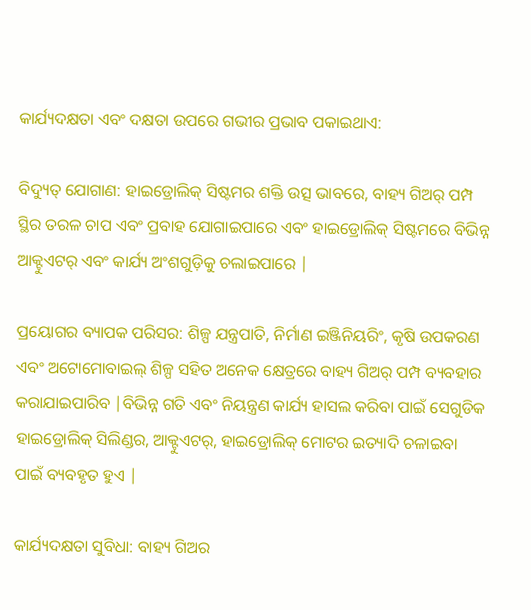କାର୍ଯ୍ୟଦକ୍ଷତା ଏବଂ ଦକ୍ଷତା ଉପରେ ଗଭୀର ପ୍ରଭାବ ପକାଇଥାଏ:

ବିଦ୍ୟୁତ୍ ଯୋଗାଣ: ହାଇଡ୍ରୋଲିକ୍ ସିଷ୍ଟମର ଶକ୍ତି ଉତ୍ସ ଭାବରେ, ବାହ୍ୟ ଗିଅର୍ ପମ୍ପ ସ୍ଥିର ତରଳ ଚାପ ଏବଂ ପ୍ରବାହ ଯୋଗାଇପାରେ ଏବଂ ହାଇଡ୍ରୋଲିକ୍ ସିଷ୍ଟମରେ ବିଭିନ୍ନ ଆକ୍ଟୁଏଟର୍ ଏବଂ କାର୍ଯ୍ୟ ଅଂଶଗୁଡ଼ିକୁ ଚଲାଇପାରେ |

ପ୍ରୟୋଗର ବ୍ୟାପକ ପରିସର: ଶିଳ୍ପ ଯନ୍ତ୍ରପାତି, ନିର୍ମାଣ ଇଞ୍ଜିନିୟରିଂ, କୃଷି ଉପକରଣ ଏବଂ ଅଟୋମୋବାଇଲ୍ ଶିଳ୍ପ ସହିତ ଅନେକ କ୍ଷେତ୍ରରେ ବାହ୍ୟ ଗିଅର୍ ପମ୍ପ ବ୍ୟବହାର କରାଯାଇପାରିବ |ବିଭିନ୍ନ ଗତି ଏବଂ ନିୟନ୍ତ୍ରଣ କାର୍ଯ୍ୟ ହାସଲ କରିବା ପାଇଁ ସେଗୁଡିକ ହାଇଡ୍ରୋଲିକ୍ ସିଲିଣ୍ଡର, ଆକ୍ଟୁଏଟର୍, ହାଇଡ୍ରୋଲିକ୍ ମୋଟର ଇତ୍ୟାଦି ଚଳାଇବା ପାଇଁ ବ୍ୟବହୃତ ହୁଏ |

କାର୍ଯ୍ୟଦକ୍ଷତା ସୁବିଧା: ବାହ୍ୟ ଗିଅର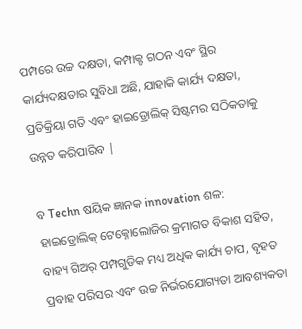ପମ୍ପରେ ଉଚ୍ଚ ଦକ୍ଷତା, କମ୍ପାକ୍ଟ ଗଠନ ଏବଂ ସ୍ଥିର କାର୍ଯ୍ୟଦକ୍ଷତାର ସୁବିଧା ଅଛି, ଯାହାକି କାର୍ଯ୍ୟ ଦକ୍ଷତା, ପ୍ରତିକ୍ରିୟା ଗତି ଏବଂ ହାଇଡ୍ରୋଲିକ୍ ସିଷ୍ଟମର ସଠିକତାକୁ ଉନ୍ନତ କରିପାରିବ |

ବ Techn ଷୟିକ ଜ୍ଞାନକ innovation ଶଳ: ହାଇଡ୍ରୋଲିକ୍ ଟେକ୍ନୋଲୋଜିର କ୍ରମାଗତ ବିକାଶ ସହିତ, ବାହ୍ୟ ଗିଅର୍ ପମ୍ପଗୁଡିକ ମଧ୍ୟ ଅଧିକ କାର୍ଯ୍ୟ ଚାପ, ବୃହତ ପ୍ରବାହ ପରିସର ଏବଂ ଉଚ୍ଚ ନିର୍ଭରଯୋଗ୍ୟତା ଆବଶ୍ୟକତା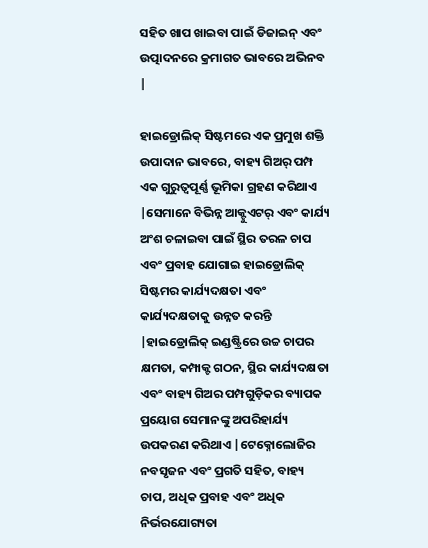ସହିତ ଖାପ ଖାଇବା ପାଇଁ ଡିଜାଇନ୍ ଏବଂ ଉତ୍ପାଦନରେ କ୍ରମାଗତ ଭାବରେ ଅଭିନବ |

ହାଇଡ୍ରୋଲିକ୍ ସିଷ୍ଟମରେ ଏକ ପ୍ରମୁଖ ଶକ୍ତି ଉପାଦାନ ଭାବରେ, ବାହ୍ୟ ଗିଅର୍ ପମ୍ପ ଏକ ଗୁରୁତ୍ୱପୂର୍ଣ୍ଣ ଭୂମିକା ଗ୍ରହଣ କରିଥାଏ |ସେମାନେ ବିଭିନ୍ନ ଆକ୍ଟୁଏଟର୍ ଏବଂ କାର୍ଯ୍ୟ ଅଂଶ ଚଳାଇବା ପାଇଁ ସ୍ଥିର ତରଳ ଚାପ ଏବଂ ପ୍ରବାହ ଯୋଗାଇ ହାଇଡ୍ରୋଲିକ୍ ସିଷ୍ଟମର କାର୍ଯ୍ୟଦକ୍ଷତା ଏବଂ କାର୍ଯ୍ୟଦକ୍ଷତାକୁ ଉନ୍ନତ କରନ୍ତି |ହାଇଡ୍ରୋଲିକ୍ ଇଣ୍ଡଷ୍ଟ୍ରିରେ ଉଚ୍ଚ ଚାପର କ୍ଷମତା, କମ୍ପାକ୍ଟ ଗଠନ, ସ୍ଥିର କାର୍ଯ୍ୟଦକ୍ଷତା ଏବଂ ବାହ୍ୟ ଗିଅର ପମ୍ପଗୁଡ଼ିକର ବ୍ୟାପକ ପ୍ରୟୋଗ ସେମାନଙ୍କୁ ଅପରିହାର୍ଯ୍ୟ ଉପକରଣ କରିଥାଏ |ଟେକ୍ନୋଲୋଜିର ନବସୃଜନ ଏବଂ ପ୍ରଗତି ସହିତ, ବାହ୍ୟ ଚାପ, ଅଧିକ ପ୍ରବାହ ଏବଂ ଅଧିକ ନିର୍ଭରଯୋଗ୍ୟତା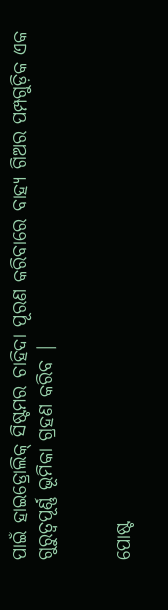ପାଇଁ ହାଇଡ୍ରୋଲିକ୍ ସିଷ୍ଟମର ଚାହିଦା ପୂରଣ କରିବାରେ ବାହ୍ୟ ଗିଅର ପମ୍ପଗୁଡ଼ିକ ଏକ ଗୁରୁତ୍ୱପୂର୍ଣ୍ଣ ଭୂମିକା ଗ୍ରହଣ କରିବ |


ପୋଷ୍ଟ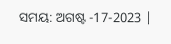ସମୟ: ଅଗଷ୍ଟ -17-2023 |